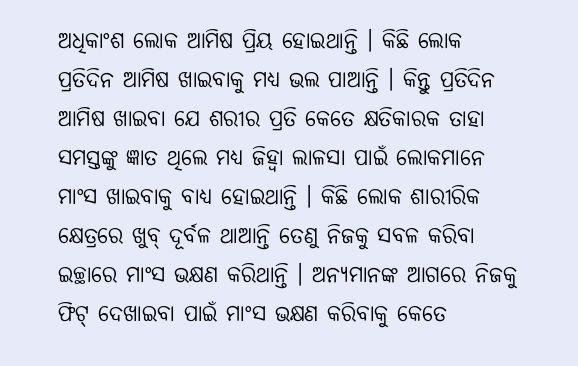ଅଧିକାଂଶ ଲୋକ ଆମିଷ ପ୍ରିୟ ହୋଇଥାନ୍ତି । କିଛି ଲୋକ ପ୍ରତିଦିନ ଆମିଷ ଖାଇବାକୁ ମଧ୍ୟ ଭଲ ପାଆନ୍ତି । କିନ୍ତୁ ପ୍ରତିଦିନ ଆମିଷ ଖାଇବା ଯେ ଶରୀର ପ୍ରତି କେତେ କ୍ଷତିକାରକ ତାହା ସମସ୍ତଙ୍କୁ ଜ୍ଞାତ ଥିଲେ ମଧ୍ୟ ଜିହ୍ୱା ଲାଳସା ପାଇଁ ଲୋକମାନେ ମାଂସ ଖାଇବାକୁ ବାଧ୍ୟ ହୋଇଥାନ୍ତି । କିଛି ଲୋକ ଶାରୀରିକ କ୍ଷେତ୍ରରେ ଖୁବ୍ ଦୂର୍ବଳ ଥାଆନ୍ତି ତେଣୁ ନିଜକୁ ସବଳ କରିବା ଇଚ୍ଛାରେ ମାଂସ ଭକ୍ଷଣ କରିଥାନ୍ତି । ଅନ୍ୟମାନଙ୍କ ଆଗରେ ନିଜକୁ ଫିଟ୍ ଦେଖାଇବା ପାଇଁ ମାଂସ ଭକ୍ଷଣ କରିବାକୁ କେତେ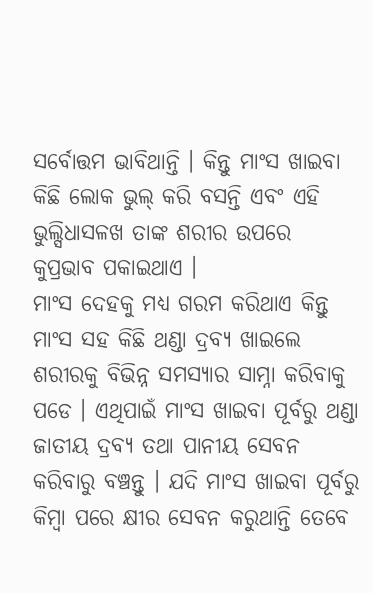ସର୍ବୋତ୍ତମ ଭାବିଥାନ୍ତି । କିନ୍ତୁ ମାଂସ ଖାଇବା କିଛି ଲୋକ ଭୁଲ୍ କରି ବସନ୍ତି ଏବଂ ଏହି ଭୁଲ୍ସିଧାସଳଖ ତାଙ୍କ ଶରୀର ଉପରେ କୁପ୍ରଭାବ ପକାଇଥାଏ ।
ମାଂସ ଦେହକୁ ମଧ୍ୟ ଗରମ କରିଥାଏ କିନ୍ତୁ ମାଂସ ସହ କିଛି ଥଣ୍ଡା ଦ୍ରବ୍ୟ ଖାଇଲେ ଶରୀରକୁ ବିଭିନ୍ନ ସମସ୍ୟାର ସାମ୍ନା କରିବାକୁ ପଡେ । ଏଥିପାଇଁ ମାଂସ ଖାଇବା ପୂର୍ବରୁ ଥଣ୍ଡା ଜାତୀୟ ଦ୍ରବ୍ୟ ତଥା ପାନୀୟ ସେବନ କରିବାରୁ ବଞ୍ଚନ୍ତୁ । ଯଦି ମାଂସ ଖାଇବା ପୂର୍ବରୁ କିମ୍ବା ପରେ କ୍ଷୀର ସେବନ କରୁଥାନ୍ତି ତେବେ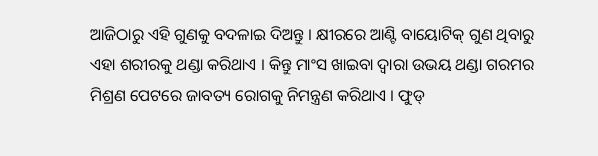ଆଜିଠାରୁ ଏହି ଗୁଣକୁ ବଦଳାଇ ଦିଅନ୍ତୁ । କ୍ଷୀରରେ ଆଣ୍ଟି ବାୟୋଟିକ୍ ଗୁଣ ଥିବାରୁ ଏହା ଶରୀରକୁ ଥଣ୍ଡା କରିଥାଏ । କିନ୍ତୁ ମାଂସ ଖାଇବା ଦ୍ୱାରା ଉଭୟ ଥଣ୍ଡା ଗରମର ମିଶ୍ରଣ ପେଟରେ ଜାବତ୍ୟ ରୋଗକୁ ନିମନ୍ତ୍ରଣ କରିଥାଏ । ଫୁଡ୍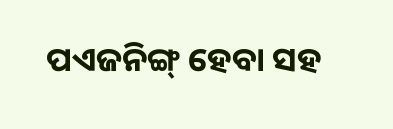ପଏଜନିଙ୍ଗ୍ ହେବା ସହ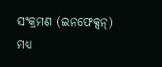ସଂକ୍ରମଣ (ଇନଫେକ୍ସନ୍) ମଧ୍ୟ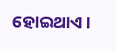ହୋଇଥାଏ ।